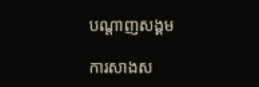បណ្តាញសង្គម

ការសាងស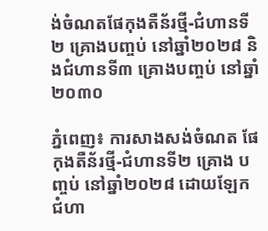ង់ចំណតផែកុងតឺន័រថ្មី-ជំហានទី២ គ្រោងបញ្ចប់ នៅឆ្នាំ២០២៨ និងជំហានទី៣ គ្រោងបញ្ចប់ នៅឆ្នាំ២០៣០

ភ្នំពេញ៖ ការសាងសង់ចំណត ផែកុងតឺន័រថ្មី-ជំហានទី២ គ្រោង បញ្ចប់ នៅឆ្នាំ២០២៨ ដោយឡែក ជំហា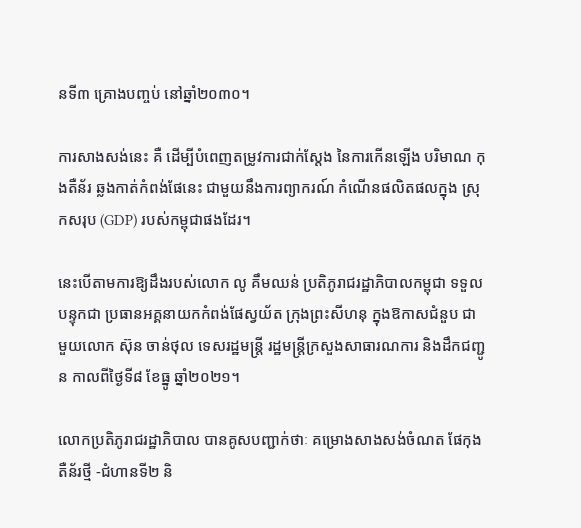នទី៣ គ្រោងបញ្ចប់ នៅឆ្នាំ២០៣០។

ការសាងសង់នេះ គឺ ដើម្បីបំពេញតម្រូវការជាក់ស្តែង នៃការកើនឡើង បរិមាណ កុងតឺន័រ ឆ្លងកាត់កំពង់ផែនេះ ជាមួយនឹងការព្យាករណ៍ កំណើនផលិតផលក្នុង ស្រុកសរុប (GDP) របស់កម្ពុជាផងដែរ។

នេះបើតាមការឱ្យដឹងរបស់លោក លូ គឹមឈន់ ប្រតិភូរាជរដ្ឋាភិបាលកម្ពុជា ទទួលបន្ទុកជា ប្រធានអគ្គនាយកកំពង់ផែស្វយ័ត ក្រុងព្រះសីហនុ ក្នុងឱកាសជំនួប ជាមួយលោក ស៊ុន ចាន់ថុល ទេសរដ្ឋមន្ត្រី រដ្ឋមន្ត្រីក្រសួងសាធារណការ និងដឹកជញ្ជូន កាលពីថ្ងៃទី៨ ខែធ្នូ ឆ្នាំ២០២១។

លោកប្រតិភូរាជរដ្ឋាភិបាល បានគូសបញ្ជាក់ថាៈ គម្រោងសាងសង់ចំណត ផែកុងតឺន័រថ្មី -ជំហានទី២ និ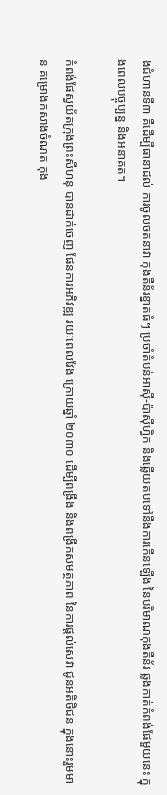ងជំហានទី៣ គឺដើម្បីធានាដល់ ការចូលចតនាវា កុងតឺន័រខ្នាតធំៗ ប្រចាំតំបន់អាស៊ី-ប៉ាស៊ីហ្វិក និងឆ្លើយតបទៅនឹងការកើនឡើង នៃបរិមាណកុងតឺន័រ ឆ្លងកាត់កំពង់ផែមួយនេះ ក្នុងពេលបច្ចុប្បន្ន និងអនាគត។

កំពង់ផែស្វយ័តក្រុងព្រះសីហនុ បានដាក់ចេញ ផែនការអភិវឌ្ឍ រយៈពេលវែង ក្រោយឆ្នាំ ២០៣០ ដើម្បីពង្រឹង និងពង្រីកសមត្ថភាព នៃការផ្តល់សេវា ជូនអតិថិជន ក្នុងនោះរួមមាន គម្រោងកសាងចំណត កុង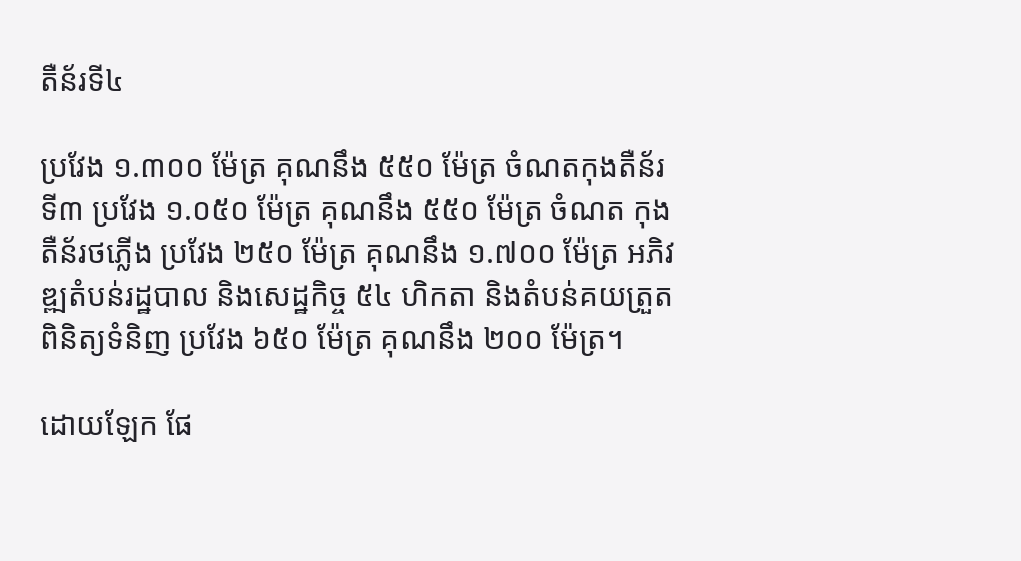តឺន័រទី៤

ប្រវែង ១.៣០០ ម៉ែត្រ គុណនឹង ៥៥០ ម៉ែត្រ ចំណតកុងតឺន័រទី៣ ប្រវែង ១.០៥០ ម៉ែត្រ គុណនឹង ៥៥០ ម៉ែត្រ ចំណត កុងតឺន័រថភ្លើង ប្រវែង ២៥០ ម៉ែត្រ គុណនឹង ១.៧០០ ម៉ែត្រ អភិវឌ្ឍតំបន់រដ្ឋបាល និងសេដ្ឋកិច្ច ៥៤ ហិកតា និងតំបន់គយត្រួតពិនិត្យទំនិញ ប្រវែង ៦៥០ ម៉ែត្រ គុណនឹង ២០០ ម៉ែត្រ។

ដោយឡែក ផែ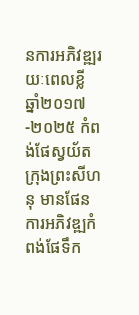នការអភិវឌ្ឍរយៈពេលខ្លី ឆ្នាំ២០១៧-២០២៥ កំពង់ផែស្វយ័ត ក្រុងព្រះសីហនុ មានផែនការអភិវឌ្ឍកំពង់ផែទឹក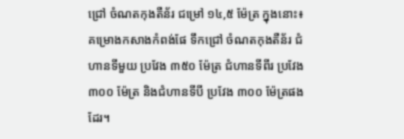ជ្រៅ ចំណតកុងតឺន័រ ជម្រៅ ១៤,៥ ម៉ែត្រ ក្នុងនោះ៖ គម្រោងកសាងកំពង់ផែ ទឹកជ្រៅ ចំណតកុងតឺន័រ ជំហានទីមួយ ប្រវែង ៣៥០ ម៉ែត្រ ជំហានទីពីរ ប្រវែង ៣០០ ម៉ែត្រ និងជំហានទីបី ប្រវែង ៣០០ ម៉ែត្រផងដែរ។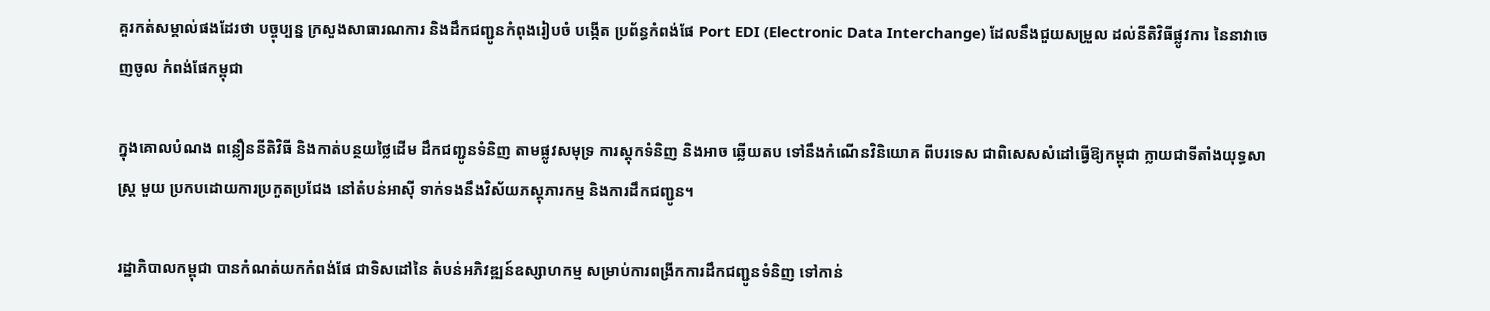គួរកត់សម្គាល់ផងដែរថា បច្ចុប្បន្ន ក្រសួងសាធារណការ និងដឹកជញ្ជូនកំពុងរៀបចំ បង្កើត ប្រព័ន្ធកំពង់ផែ Port EDI (Electronic Data Interchange) ដែលនឹងជួយសម្រួល ដល់នីតិវិធីផ្លូវការ នៃនាវាចេញចូល កំពង់ផែកម្ពុជា

ក្នុងគោលបំណង ពន្លឿននីតិវិធី និងកាត់បន្ថយថ្លៃដើម ដឹកជញ្ជូនទំនិញ តាមផ្លូវសមុទ្រ ការស្តុកទំនិញ និងអាច ឆ្លើយតប ទៅនឹងកំណើនវិនិយោគ ពីបរទេស ជាពិសេសសំដៅធ្វើឱ្យកម្ពុជា ក្លាយជាទីតាំងយុទ្ធសាស្ត្រ មួយ ប្រកបដោយការប្រកួតប្រជែង នៅតំបន់អាស៊ី ទាក់ទងនឹងវិស័យភស្តុភារកម្ម និងការដឹកជញ្ជូន។

រដ្ឋាភិបាលកម្ពុជា បានកំណត់យកកំពង់ផែ ជាទិសដៅនៃ តំបន់អភិវឌ្ឍន៍ឧស្សាហកម្ម សម្រាប់ការពង្រីកការដឹកជញ្ជូនទំនិញ ទៅកាន់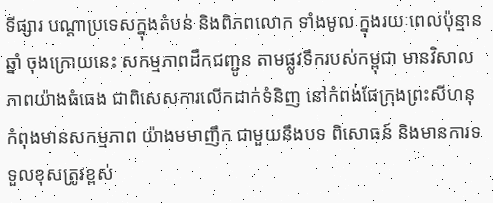ទីផ្សារ បណ្តាប្រទេសក្នុងតំបន់ និងពិភពលោក ទាំងមូល ក្នុងរយៈពេលប៉ុន្មានឆ្នាំ ចុងក្រោយនេះ សកម្មភាពដឹកជញ្ជូន តាមផ្លូវទឹករបស់កម្ពុជា មានវិសាលភាពយ៉ាងធំធេង ជាពិសេសការលើកដាក់ទំនិញ នៅកំពង់ផែក្រុងព្រះសីហនុ កំពុងមានសកម្មភាព យ៉ាងមមាញឹក ជាមួយនឹងបទ ពិសោធន៍ និងមានការទទួលខុសត្រូវខ្ពស់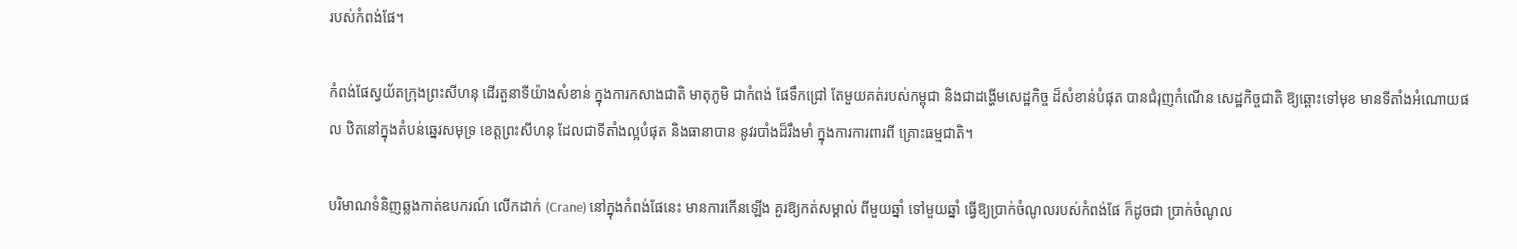របស់កំពង់ផែ។

កំពង់ផែស្វយ័តក្រុងព្រះសីហនុ ដើរតួនាទីយ៉ាងសំខាន់ ក្នុងការកសាងជាតិ មាតុភូមិ ជាកំពង់ ផែទឹកជ្រៅ តែមួយគត់របស់កម្ពុជា និងជាដង្ហើមសេដ្ឋកិច្ច ដ៏សំខាន់បំផុត បានជំរុញកំណើន សេដ្ឋកិច្ចជាតិ ឱ្យឆ្ពោះទៅមុខ មានទីតាំងអំណោយផល ឋិតនៅក្នុងតំបន់ឆ្នេរសមុទ្រ ខេត្តព្រះសីហនុ ដែលជាទីតាំងល្អបំផុត និងធានាបាន នូវរបាំងដ៏រឹងមាំ ក្នុងការការពារពី គ្រោះធម្មជាតិ។

បរិមាណទំនិញឆ្លងកាត់ឧបករណ៍ លើកដាក់ (Crane) នៅក្នុងកំពង់ផែនេះ មានការកើនឡើង គួរឱ្យកត់សម្គាល់ ពីមួយឆ្នាំ ទៅមួយឆ្នាំ ធ្វើឱ្យប្រាក់ចំណូលរបស់កំពង់ផែ ក៏ដូចជា ប្រាក់ចំណូល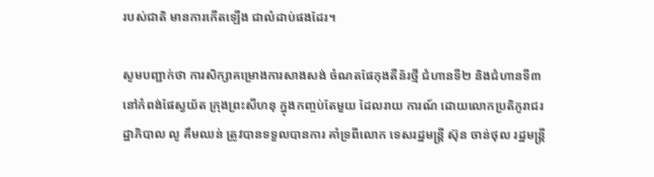របស់ជាតិ មានការកើតឡើង ជាលំដាប់ផងដែរ។

សូមបញ្ជាក់ថា ការសិក្សាគម្រោងការសាងសង់ ចំណតផែកុងតឺន័រថ្មី ជំហានទី២ និងជំហានទី៣ នៅកំពង់ផែស្វយ័ត ក្រុងព្រះសីហនុ ក្នុងកញ្ចប់តែមួយ ដែលរាយ ការណ៍ ដោយលោកប្រតិភូរាជរដ្ឋាភិបាល លូ គឹមឈន់ ត្រូវបានទទួលបានការ គាំទ្រពីលោក ទេសរដ្ឋមន្ត្រី ស៊ុន ចាន់ថុល រដ្ឋមន្ត្រី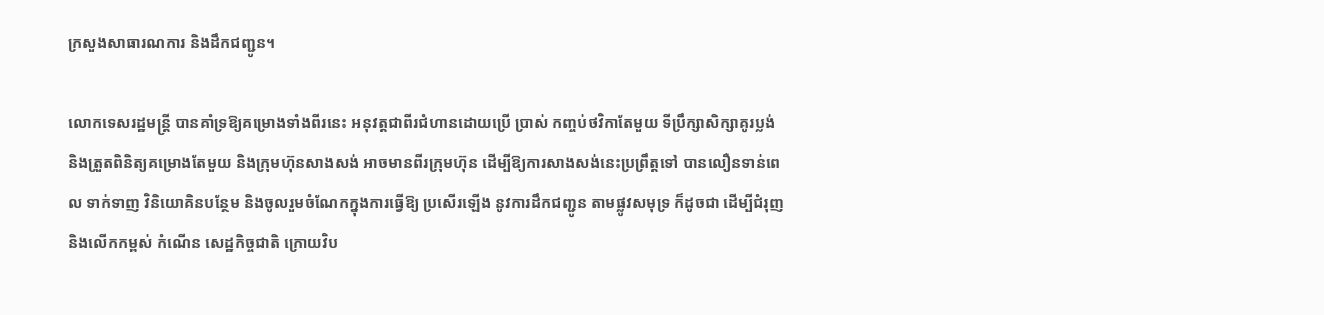ក្រសួងសាធារណការ និងដឹកជញ្ជូន។

លោកទេសរដ្ឋមន្ត្រី បានគាំទ្រឱ្យគម្រោងទាំងពីរនេះ អនុវត្តជាពីរជំហានដោយប្រើ ប្រាស់ កញ្ចប់ថវិកាតែមួយ ទីប្រឹក្សាសិក្សាគូរប្លង់ និងត្រួតពិនិត្យគម្រោងតែមួយ និងក្រុមហ៊ុនសាងសង់ អាចមានពីរក្រុមហ៊ុន ដើម្បីឱ្យការសាងសង់នេះប្រព្រឹត្តទៅ បានលឿនទាន់ពេល ទាក់ទាញ វិនិយោគិនបន្ថែម និងចូលរួមចំណែកក្នុងការធ្វើឱ្យ ប្រសើរឡើង នូវការដឹកជញ្ជូន តាមផ្លូវសមុទ្រ ក៏ដូចជា ដើម្បីជំរុញ និងលើកកម្ពស់ កំណើន សេដ្ឋកិច្ចជាតិ ក្រោយវិប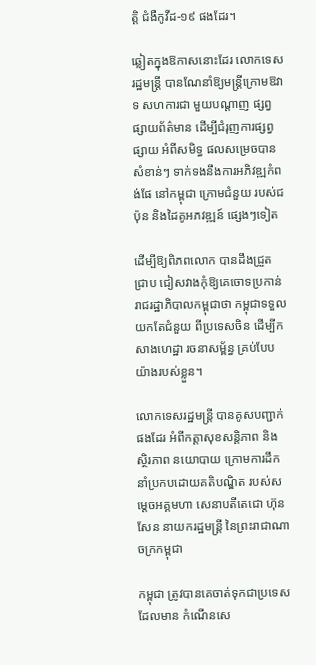ត្តិ ជំងឺកូវីដ-១៩ ផងដែរ។

ឆ្លៀតក្នុងឱកាសនោះដែរ លោកទេសរដ្ឋមន្ត្រី បានណែនាំឱ្យមន្ត្រីក្រោមឱវាទ សហការជា មួយបណ្តាញ ផ្សព្វផ្សាយព័ត៌មាន ដើម្បីជំរុញការផ្សព្វផ្សាយ អំពីសមិទ្ធ ផលសម្រេចបាន សំខាន់ៗ ទាក់ទងនឹងការអភិវឌ្ឍកំពង់ផែ នៅកម្ពុជា ក្រោមជំនួយ របស់ជប៉ុន និងដៃគូអភវឌ្ឍន៍ ផ្សេងៗទៀត

ដើម្បីឱ្យពិភពលោក បានដឹងជ្រួតជ្រាប ជៀសវាងកុំឱ្យគេចោទប្រកាន់ រាជរដ្ឋាភិបាលកម្ពុជាថា កម្ពុជាទទួលយកតែជំនួយ ពីប្រទេសចិន ដើម្បីកសាងហេដ្ឋា រចនាសម្ព័ន្ធ គ្រប់បែបយ៉ាងរបស់ខ្លួន។

លោកទេសរដ្ឋមន្ត្រី បានគូសបញ្ជាក់ផងដែរ អំពីកត្តាសុខសន្តិភាព និងស្ថិរភាព នយោបាយ ក្រោមការដឹកនាំប្រកបដោយគតិបណ្ឌិត របស់សម្ដេចអគ្គមហា សេនាបតីតេជោ ហ៊ុន សែន នាយករដ្ឋមន្ត្រី នៃព្រះរាជាណាចក្រកម្ពុជា

កម្ពុជា ត្រូវបានគេចាត់ទុកជាប្រទេស ដែលមាន កំណើនសេ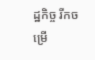ដ្ឋកិច្ច រីកចម្រើ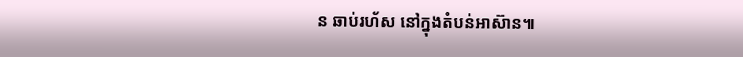ន ឆាប់រហ័ស នៅក្នុងតំបន់អាស៊ាន៕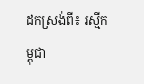ដកស្រង់ពី៖ រស្មីកម្ពុជា